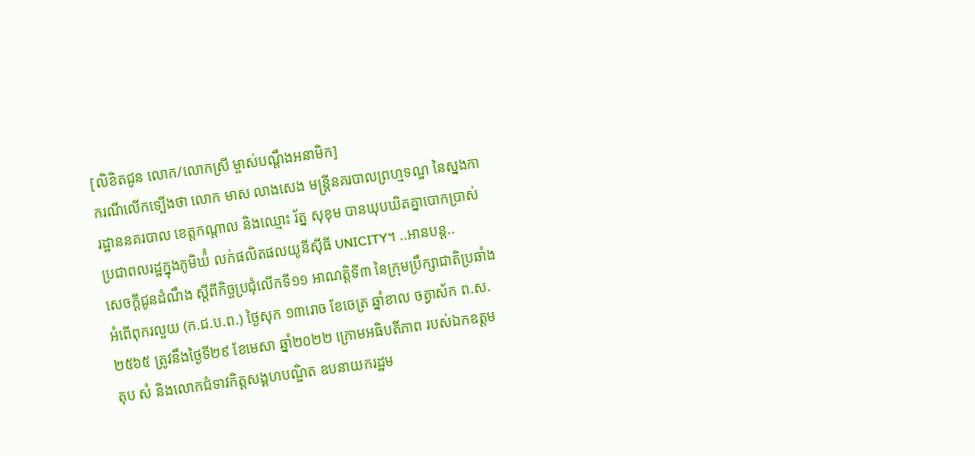[លិខិតជូន លោក/លោកស្រី ម្ចាស់បណ្តឹងអនាមិក]
ករណីលើកទ្បើងថា លោក មាស លាងសេង មន្ត្រីនគរបាលព្រហ្មទណ្ឌ នៃស្នងការដ្ឋាននគរបាល ខេត្តកណ្តាល និងឈ្មោះ រ័ត្ន សុខុម បានឃុបឃិតគ្នាបោកប្រាស់ប្រជាពលរដ្ឋក្នុងភូមិឃ៉ំ លក់ផលិតផលយូនីស៊ីធី UNICITY។ ..អានបន្ត..
សេចក្ដីជូនដំណឹង ស្ដីពីកិច្ចប្រជុំលើកទី១១ អាណត្តិទី៣ នៃក្រុមប្រឹក្សាជាតិប្រឆាំងអំពើពុករលួយ (ក.ជ.ប.ព.) ថ្ងៃសុក ១៣រោច ខែចេត្រ ឆ្នាំខាល ចត្វាស័ក ព.ស. ២៥៦៥ ត្រូវនឹងថ្ងៃទី២៩ ខែមេសា ឆ្នាំ២០២២ ក្រោមអធិបតីភាព របស់ឯកឧត្តម តុប សំ និងលោកជំទាវកិត្តសង្គហបណ្ឌិត ឧបនាយករដ្ឋម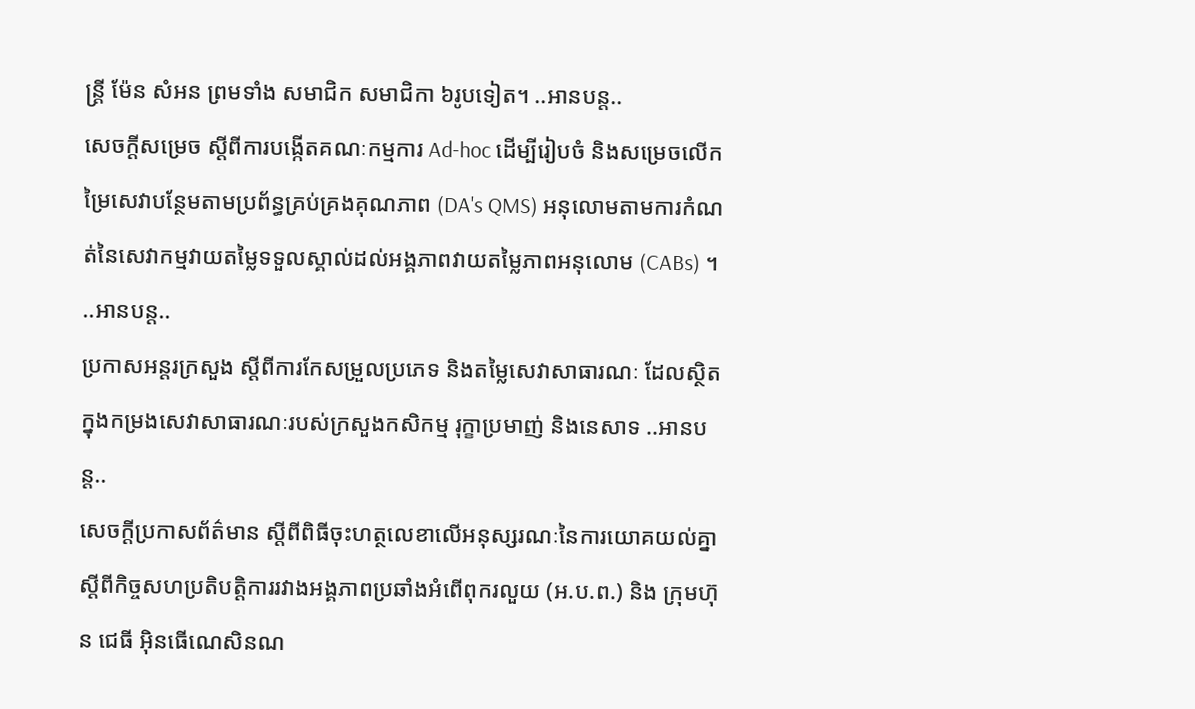ន្ត្រី ម៉ែន សំអន ព្រមទាំង សមាជិក សមាជិកា ៦រូបទៀត។ ..អានបន្ត..
សេចក្តីសម្រេច ស្តីពីការបង្កើតគណៈកម្មការ Ad-hoc ដើម្បីរៀបចំ និងសម្រេចលើកម្រៃសេវាបន្ថែមតាមប្រព័ន្ធគ្រប់គ្រងគុណភាព (DA's QMS) អនុលោមតាមការកំណត់នៃសេវាកម្មវាយតម្លៃទទួលស្គាល់ដល់អង្គភាពវាយតម្លៃភាពអនុលោម (CABs) ។ ..អានបន្ត..
ប្រកាសអន្តរក្រសួង ស្តីពីការកែសម្រួលប្រភេទ និងតម្លៃសេវាសាធារណៈ ដែលស្ថិតក្នុងកម្រងសេវាសាធារណៈរបស់ក្រសួងកសិកម្ម រុក្ខាប្រមាញ់ និងនេសាទ ..អានបន្ត..
សេចក្តីប្រកាសព័ត៌មាន ស្តីពីពិធីចុះហត្ថលេខាលើអនុស្សរណៈនៃការយោគយល់គ្នា ស្ដីពីកិច្ចសហប្រតិបត្តិការរវាងអង្គភាពប្រឆាំងអំពើពុករលួយ (អ.ប.ព.) និង ក្រុមហ៊ុន ជេធី អុិនធើណេសិនណ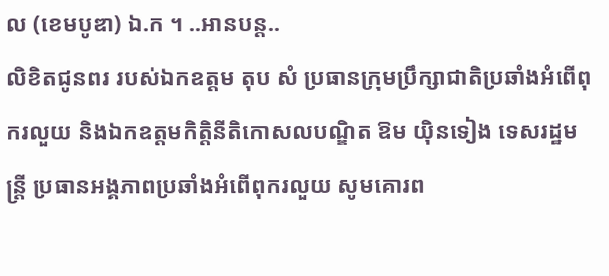ល (ខេមបូឌា) ឯ.ក ។ ..អានបន្ត..
លិខិតជូនពរ របស់ឯកឧត្តម តុប សំ ប្រធានក្រុមប្រឹក្សាជាតិប្រឆាំងអំពើពុករលួយ និងឯកឧត្ដមកិត្តិនីតិកោសលបណ្ឌិត ឱម យ៉ិនទៀង ទេសរដ្ឋមន្រ្តី ប្រធានអង្គភាពប្រឆាំងអំពើពុករលួយ សូមគោរព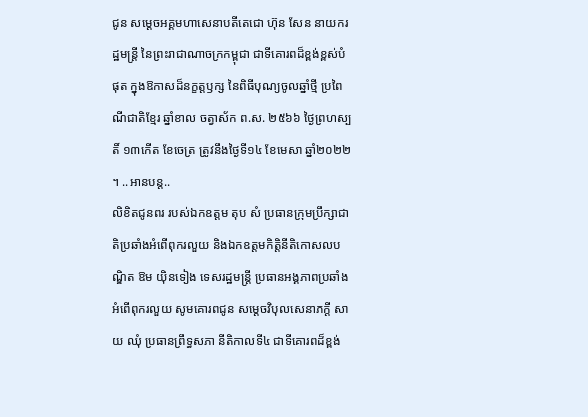ជូន សម្ដេចអគ្គមហាសេនាបតីតេជោ ហ៊ុន សែន នាយករដ្ឋមន្រ្ដី នៃព្រះរាជាណាចក្រកម្ពុជា ជាទីគោរពដ៏ខ្ពង់ខ្ពស់បំផុត ក្នុងឱកាសដ៏នក្ខត្តឫក្ស នៃពិធីបុណ្យចូលឆ្នាំថ្មី ប្រពៃណីជាតិខ្មែរ ឆ្នាំខាល ចត្វាស័ក ព.ស. ២៥៦៦ ថ្ងៃព្រហស្បតិ៍ ១៣កើត ខែចេត្រ ត្រូវនឹងថ្ងៃទី១៤ ខែមេសា ឆ្នាំ២០២២ ។ ..អានបន្ត..
លិខិតជូនពរ របស់ឯកឧត្តម តុប សំ ប្រធានក្រុមប្រឹក្សាជាតិប្រឆាំងអំពើពុករលួយ និងឯកឧត្ដមកិត្តិនីតិកោសលបណ្ឌិត ឱម យ៉ិនទៀង ទេសរដ្ឋមន្រ្តី ប្រធានអង្គភាពប្រឆាំងអំពើពុករលួយ សូមគោរពជូន សម្ដេចវិបុលសេនាភក្ដី សាយ ឈុំ ប្រធានព្រឹទ្ធសភា នីតិកាលទី៤ ជាទីគោរពដ៏ខ្ពង់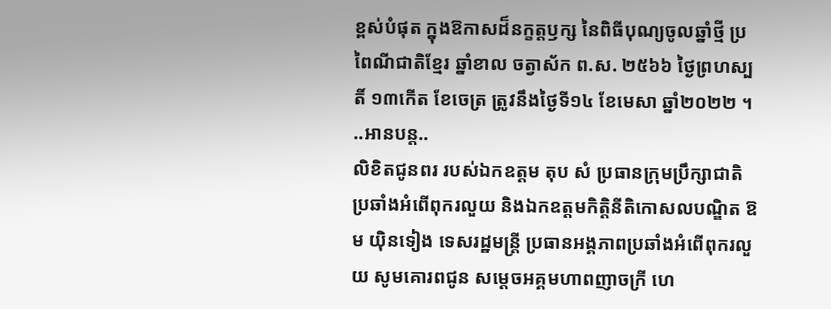ខ្ពស់បំផុត ក្នុងឱកាសដ៏នក្ខត្តឫក្ស នៃពិធីបុណ្យចូលឆ្នាំថ្មី ប្រពៃណីជាតិខ្មែរ ឆ្នាំខាល ចត្វាស័ក ព.ស. ២៥៦៦ ថ្ងៃព្រហស្បតិ៍ ១៣កើត ខែចេត្រ ត្រូវនឹងថ្ងៃទី១៤ ខែមេសា ឆ្នាំ២០២២ ។ ..អានបន្ត..
លិខិតជូនពរ របស់ឯកឧត្តម តុប សំ ប្រធានក្រុមប្រឹក្សាជាតិប្រឆាំងអំពើពុករលួយ និងឯកឧត្ដមកិត្តិនីតិកោសលបណ្ឌិត ឱម យ៉ិនទៀង ទេសរដ្ឋមន្រ្តី ប្រធានអង្គភាពប្រឆាំងអំពើពុករលួយ សូមគោរពជូន សម្ដេចអគ្គមហាពញាចក្រី ហេ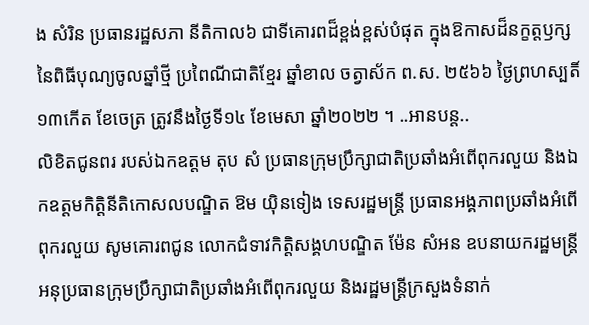ង សំរិន ប្រធានរដ្ឋសភា នីតិកាល៦ ជាទីគោរពដ៏ខ្ពង់ខ្ពស់បំផុត ក្នុងឱកាសដ៏នក្ខត្តឫក្ស នៃពិធីបុណ្យចូលឆ្នាំថ្មី ប្រពៃណីជាតិខ្មែរ ឆ្នាំខាល ចត្វាស័ក ព.ស. ២៥៦៦ ថ្ងៃព្រហស្បតិ៍ ១៣កើត ខែចេត្រ ត្រូវនឹងថ្ងៃទី១៤ ខែមេសា ឆ្នាំ២០២២ ។ ..អានបន្ត..
លិខិតជូនពរ របស់ឯកឧត្តម តុប សំ ប្រធានក្រុមប្រឹក្សាជាតិប្រឆាំងអំពើពុករលួយ និងឯកឧត្ដមកិត្តិនីតិកោសលបណ្ឌិត ឱម យ៉ិនទៀង ទេសរដ្ឋមន្រ្តី ប្រធានអង្គភាពប្រឆាំងអំពើពុករលួយ សូមគោរពជូន លោកជំទាវកិត្តិសង្គហបណ្ឌិត ម៉ែន សំអន ឧបនាយករដ្ឋមន្រ្តី អនុប្រធានក្រុមប្រឹក្សាជាតិប្រឆាំងអំពើពុករលួយ និងរដ្ឋមន្រ្តីក្រសួងទំនាក់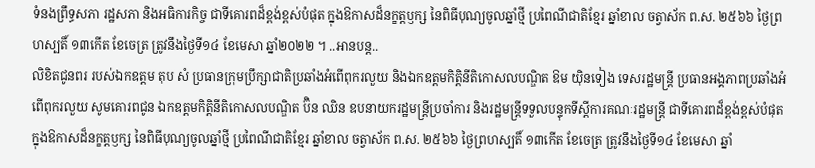ទំនងព្រឹទ្ធសភា រដ្ឋសភា និងអធិការកិច្ច ជាទីគោរពដ៏ខ្ពង់ខ្ពស់បំផុត ក្នុងឱកាសដ៏នក្ខត្តឫក្ស នៃពិធីបុណ្យចូលឆ្នាំថ្មី ប្រពៃណីជាតិខ្មែរ ឆ្នាំខាល ចត្វាស័ក ព.ស. ២៥៦៦ ថ្ងៃព្រហស្បតិ៍ ១៣កើត ខែចេត្រ ត្រូវនឹងថ្ងៃទី១៤ ខែមេសា ឆ្នាំ២០២២ ។ ..អានបន្ត..
លិខិតជូនពរ របស់ឯកឧត្តម តុប សំ ប្រធានក្រុមប្រឹក្សាជាតិប្រឆាំងអំពើពុករលួយ និងឯកឧត្ដមកិត្តិនីតិកោសលបណ្ឌិត ឱម យ៉ិនទៀង ទេសរដ្ឋមន្រ្តី ប្រធានអង្គភាពប្រឆាំងអំពើពុករលួយ សូមគោរពជូន ឯកឧត្ដមកិត្តិនីតិកោសលបណ្ឌិត ប៊ិន ឈិន ឧបនាយករដ្ឋមន្រ្តីប្រចាំការ និងរដ្ឋមន្រ្តីទទួលបន្ទុកទីស្ដីការគណៈរដ្ឋមន្រ្តី ជាទីគោរពដ៏ខ្ពង់ខ្ពស់បំផុត ក្នុងឱកាសដ៏នក្ខត្តឫក្ស នៃពិធីបុណ្យចូលឆ្នាំថ្មី ប្រពៃណីជាតិខ្មែរ ឆ្នាំខាល ចត្វាស័ក ព.ស. ២៥៦៦ ថ្ងៃព្រហស្បតិ៍ ១៣កើត ខែចេត្រ ត្រូវនឹងថ្ងៃទី១៤ ខែមេសា ឆ្នាំ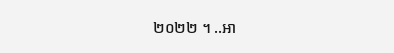២០២២ ។ ..អា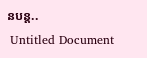នបន្ត..
 Untitled Document